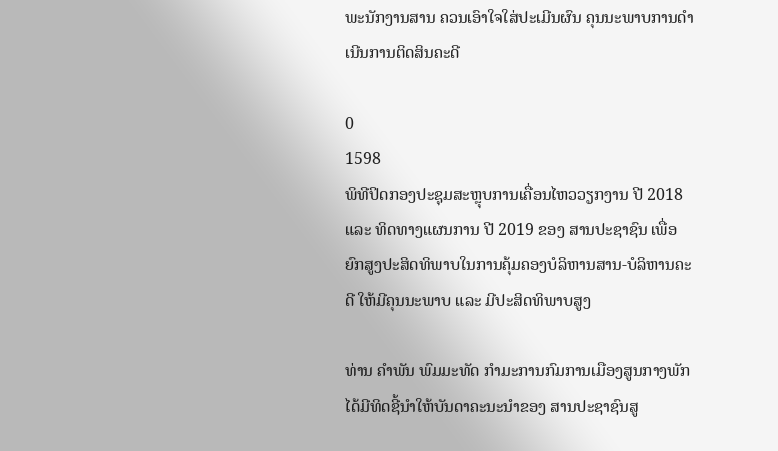ພະນັກງານສານ ຄວນເອົາໃຈໃສ່ປະເມີນຜົນ ຄຸນນະພາບການດຳເນີນການຕິດສິນຄະດີ

0
1598
ພິທີປິດກອງປະຊຸມສະຫຼຸບການເຄື່ອນໄຫວວຽກງານ ປີ 2018 ແລະ ທິດທາງແຜນການ ປີ 2019 ຂອງ ສານປະຊາຊົນ ເພື່ອຍົກສູງປະສິດທິພາບໃນການຄຸ້ມຄອງບໍລິຫານສານ-ບໍລິຫານຄະດີ ໃຫ້ມີຄຸນນະພາບ ແລະ ມີປະສິດທິພາບສູງ

ທ່ານ ຄຳພັນ ພົມມະທັດ ກຳມະການກົມການເມືອງສູນກາງພັກ ໄດ້ມີທິດຊີ້ນຳໃຫ້ບັນດາຄະນະນຳຂອງ ສານປະຊາຊົນສູ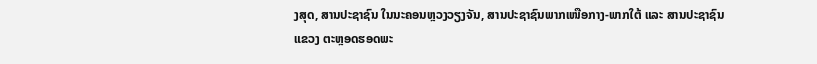ງສຸດ, ສານປະຊາຊົນ ໃນນະຄອນຫຼວງວຽງຈັນ, ສານປະຊາຊົນພາກເໜືອກາງ-ພາກໃຕ້ ແລະ ສານປະຊາຊົນແຂວງ ຕະຫຼອດຮອດພະ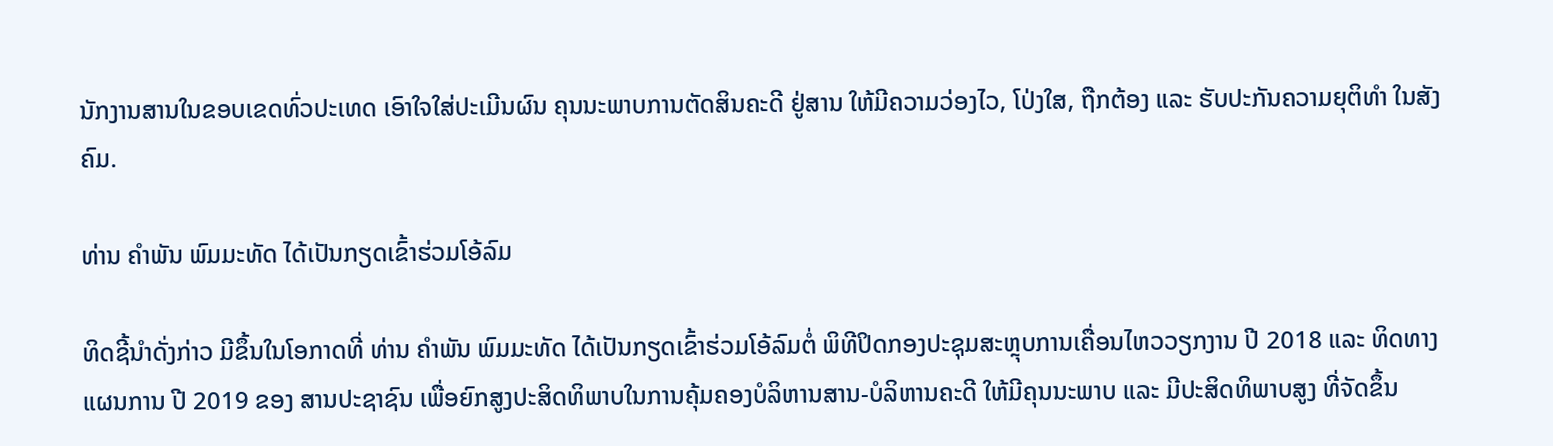ນັກງານສານໃນຂອບເຂດທົ່ວປະເທດ ເອົາໃຈໃສ່ປະເມີນຜົນ ຄຸນນະພາບການຕັດສິນຄະດີ ຢູ່ສານ ໃຫ້ມີຄວາມວ່ອງໄວ, ໂປ່ງໃສ, ຖືກຕ້ອງ ແລະ ຮັບປະກັນຄວາມຍຸຕິທຳ ໃນສັງຄົມ.

ທ່ານ ຄຳພັນ ພົມມະທັດ ໄດ້ເປັນກຽດເຂົ້າຮ່ວມໂອ້ລົມ

ທິດຊີ້ນຳດັ່ງກ່າວ ມີຂຶ້ນໃນໂອກາດທີ່ ທ່ານ ຄຳພັນ ພົມມະທັດ ໄດ້ເປັນກຽດເຂົ້າຮ່ວມໂອ້ລົມຕໍ່ ພິທີປິດກອງປະຊຸມສະຫຼຸບການເຄື່ອນໄຫວວຽກງານ ປີ 2018 ແລະ ທິດທາງແຜນການ ປີ 2019 ຂອງ ສານປະຊາຊົນ ເພື່ອຍົກສູງປະສິດທິພາບໃນການຄຸ້ມຄອງບໍລິຫານສານ-ບໍລິຫານຄະດີ ໃຫ້ມີຄຸນນະພາບ ແລະ ມີປະສິດທິພາບສູງ ທີ່ຈັດຂຶ້ນ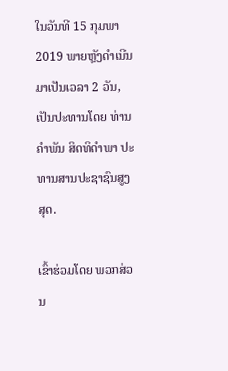ໃນວັນທີ 15 ກຸມພາ 2019 ພາຍຫຼັງດຳເນີນມາເປັນເວລາ 2 ວັນ, ເປັນປະທານໂດຍ ທ່ານ ຄຳພັນ ສິດທິດຳພາ ປະທານສານປະຊາຊົນສູງສຸດ.

ເຂົ້າຮ່ວມໂດຍ ພວກສ່ວນ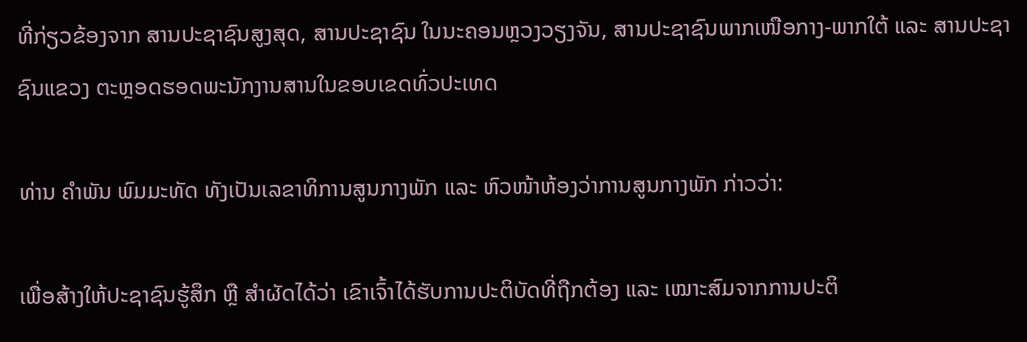ທີ່ກ່ຽວຂ້ອງຈາກ ສານປະຊາຊົນສູງສຸດ, ສານປະຊາຊົນ ໃນນະຄອນຫຼວງວຽງຈັນ, ສານປະຊາຊົນພາກເໜືອກາງ-ພາກໃຕ້ ແລະ ສານປະຊາຊົນແຂວງ ຕະຫຼອດຮອດພະນັກງານສານໃນຂອບເຂດທົ່ວປະເທດ

ທ່ານ ຄຳພັນ ພົມມະທັດ ທັງເປັນເລຂາທິການສູນກາງພັກ ແລະ ຫົວໜ້າຫ້ອງວ່າການສູນກາງພັກ ກ່າວວ່າ:

ເພື່ອສ້າງໃຫ້ປະຊາຊົນຮູ້ສຶກ ຫຼື ສຳຜັດໄດ້ວ່າ ເຂົາເຈົ້າໄດ້ຮັບການປະຕິບັດທີ່ຖືກຕ້ອງ ແລະ ເໝາະສົມຈາກການປະຕິ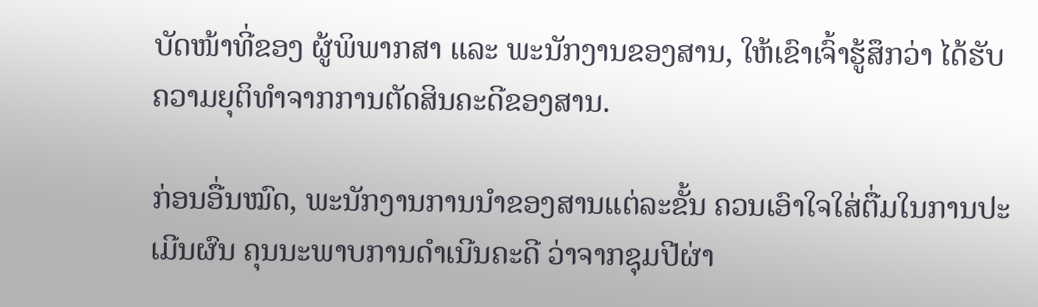ບັດໜ້າທີ່ຂອງ ຜູ້ພິພາກສາ ແລະ ພະນັກງານຂອງສານ, ໃຫ້ເຂົາເຈົ້າຮູ້ສຶກວ່າ ໄດ້ຮັບຄວາມຍຸຕິທຳຈາກການຕັດສິນຄະດີຂອງສານ.

ກ່ອນອື່ນໝົດ, ພະນັກງານການນຳຂອງສານແຕ່ລະຂັ້ນ ຄວນເອົາໃຈໃສ່ຕື່ມໃນການປະເມີນຜົນ ຄຸນນະພາບການດຳເນີນຄະດີ ວ່າຈາກຊຸມປີຜ່າ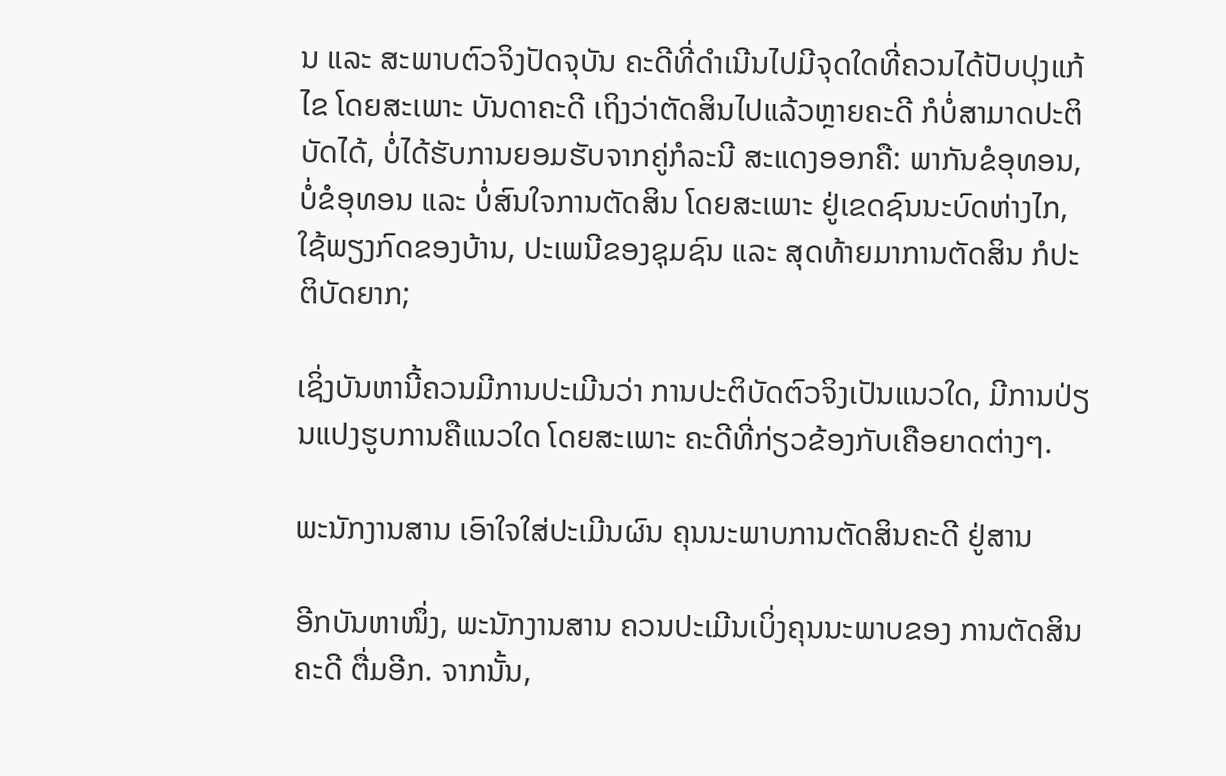ນ ແລະ ສະພາບຕົວຈິງປັດຈຸບັນ ຄະດີທີ່ດຳເນີນໄປມີຈຸດໃດທີ່ຄວນໄດ້ປັບປຸງແກ້ໄຂ ໂດຍສະເພາະ ບັນດາຄະດີ ເຖິງວ່າຕັດສິນໄປແລ້ວຫຼາຍຄະດີ ກໍບໍ່ສາມາດປະຕິບັດໄດ້, ບໍ່ໄດ້ຮັບການຍອມຮັບຈາກຄູ່ກໍລະນີ ສະແດງອອກຄື: ພາກັນຂໍອຸທອນ, ບໍ່ຂໍອຸທອນ ແລະ ບໍ່ສົນໃຈການຕັດສິນ ໂດຍສະເພາະ ຢູ່ເຂດຊົນນະບົດຫ່າງໄກ, ໃຊ້ພຽງກົດຂອງບ້ານ, ປະເພນີຂອງຊຸມຊົນ ແລະ ສຸດທ້າຍມາການຕັດສິນ ກໍປະຕິບັດຍາກ;

ເຊິ່ງບັນຫານີ້ຄວນມີການປະເມີນວ່າ ການປະຕິບັດຕົວຈິງເປັນແນວໃດ, ມີການປ່ຽນແປງຮູບການຄືແນວໃດ ໂດຍສະເພາະ ຄະດີທີ່ກ່ຽວຂ້ອງກັບເຄືອຍາດຕ່າງໆ.

ພະນັກງານສານ ເອົາໃຈໃສ່ປະເມີນຜົນ ຄຸນນະພາບການຕັດສິນຄະດີ ຢູ່ສານ

ອີກບັນຫາໜຶ່ງ, ພະນັກງານສານ ຄວນປະເມີນເບິ່ງຄຸນນະພາບຂອງ ການຕັດສິນຄະດີ ຕື່ມອີກ. ຈາກນັ້ນ,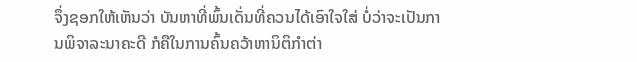ຈຶ່ງຊອກໃຫ້ເຫັນວ່າ ບັນຫາທີ່ພົ້ນເດັ່ນທີ່ຄວນໄດ້ເອົາໃຈໃສ່ ບໍ່ວ່າຈະເປັນການພິຈາລະນາຄະດີ ກໍຄືໃນການຄົ້ນຄວ້າຫານິຕິກຳຕ່າ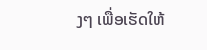ງໆ ເພື່ອເຮັດໃຫ້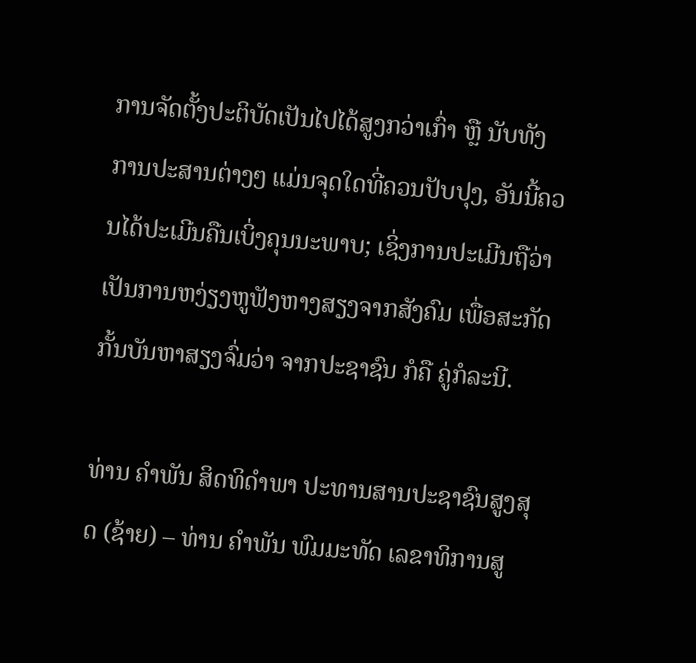ການຈັດຕັ້ງປະຕິບັດເປັນໄປໄດ້ສູງກວ່າເກົ່າ ຫຼື ນັບທັງການປະສານຕ່າງໆ ແມ່ນຈຸດໃດທີ່ຄວນປັບປຸງ, ອັນນີ້ຄວນໄດ້ປະເມີນຄືນເບິ່ງຄຸນນະພາບ; ເຊິ່ງການປະເມີນຖືວ່າ ເປັນການຫງ່ຽງຫູຟັງຫາງສຽງຈາກສັງຄົມ ເພື່ອສະກັດກັ້ນບັນຫາສຽງຈົ່ມວ່າ ຈາກປະຊາຊົນ ກໍຄື ຄູ່ກໍລະນີ.

ທ່ານ ຄຳພັນ ສິດທິດຳພາ ປະທານສານປະຊາຊົນສູງສຸດ (ຊ້າຍ) – ທ່ານ ຄຳພັນ ພົມມະທັດ ເລຂາທິການສູ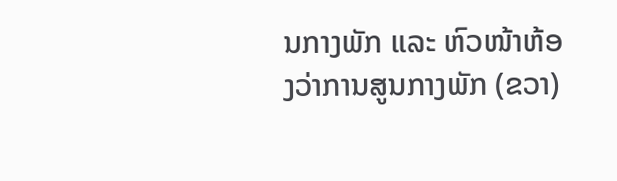ນກາງພັກ ແລະ ຫົວໜ້າຫ້ອງວ່າການສູນກາງພັກ (ຂວາ)